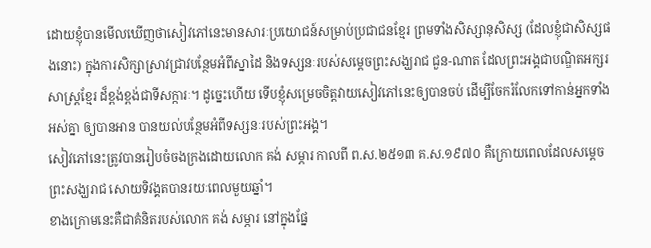ដោយខ្ញុំបានមើលឃើញថាសៀវភៅនេះមានសារៈប្រយោជន៍សម្រាប់ប្រជាជនខ្មែរ ព្រមទាំងសិស្សានុសិស្ស (ដែលខ្ញុំជាសិស្សផងនោះ) ក្នុងការសិក្សាស្រាវជ្រាវបន្ថែមអំពីស្នាដៃ និងទស្សនៈរបស់សម្ដេចព្រះសង្ឃរាជ ជួន-ណាត ដែលព្រះអង្គជាបណ្ឌិតអក្សរសាស្ត្រខ្មែរ ដ៏ខ្ពង់ខ្ពង់ជាទីសក្ការៈ។ ដូច្នេះហើយ ទើបខ្ញុំសម្រេចចិត្តវាយសៀវភៅនេះឲ្យបានចប់ ដើម្បីចែករំលែកទៅកាន់អ្នកទាំងអស់គ្នា ឲ្យបានអាន បានយល់បន្ថែមអំពីទស្សនៈរបស់ព្រះអង្គ។
សៀវភៅនេះត្រូវបានរៀបចំចងក្រងដោយលោក គង់ សម្ភារ កាលពី ព.ស.២៥១៣ គ.ស.១៩៧០ គឺក្រោយពេលដែលសម្ដេចព្រះសង្ឃរាជ សោយទិវង្គតបានរយៈពេលមួយឆ្នាំ។
ខាងក្រោមនេះគឺជាគំនិតរបស់លោក គង់ សម្ភារ នៅក្នុងផ្នែ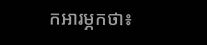កអារម្ភកថា៖